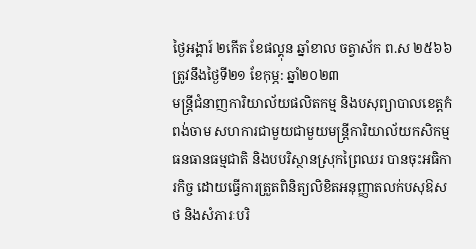ថ្ងៃអង្គារ៍ ២កើត ខែផល្គុន ឆ្នាំខាល ចត្វាស័ក ព.ស ២៥៦៦ ត្រូវនឹងថ្ងៃទី២១ ខែកុម្ភ: ឆ្នាំ២០២៣
មន្ត្រីជំនាញការិយាល័យផលិតកម្ម និងបសុព្យាបាលខេត្តកំពង់ចាម សហការជាមួយជាមួយមន្រ្តីការិយាល័យកសិកម្ម ធនធានធម្មជាតិ និងបបរិស្ថានស្រុកព្រៃឈរ បានចុះអធិការកិច្ច ដោយធ្វេីការត្រួតពិនិត្យលិខិតអនុញ្ញាតលក់បសុឱសថ និងសំភារៈបរិ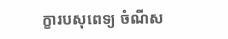ក្ខារបសុពេទ្យ ចំណីស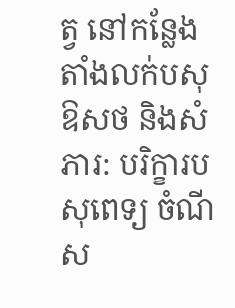ត្វ នៅកន្លែងតាំងលក់បសុឱសថ និងសំភារ: បរិក្ខារបសុពេទ្យ ចំណីស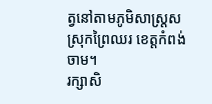ត្វនៅតាមភូមិសាស្ត្រសស្រុកព្រៃឈរ ខេត្តកំពង់ចាម។
រក្សាសិ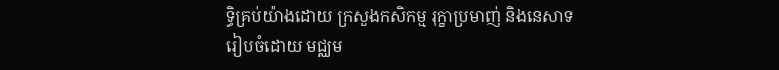ទិ្ធគ្រប់យ៉ាងដោយ ក្រសួងកសិកម្ម រុក្ខាប្រមាញ់ និងនេសាទ
រៀបចំដោយ មជ្ឈម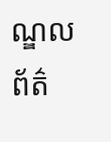ណ្ឌលព័ត៌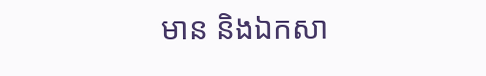មាន និងឯកសា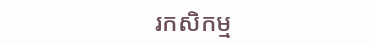រកសិកម្ម